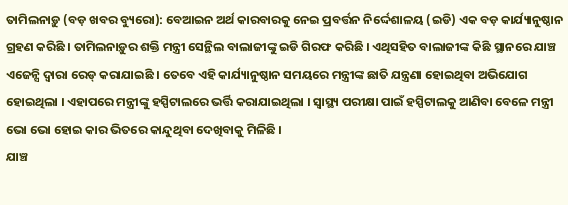ତାମିଲନାଡ଼ୁ (ବଡ଼ ଖବର ବ୍ୟୁରୋ): ବେଆଇନ ଅର୍ଥ କାରବାରକୁ ନେଇ ପ୍ରବର୍ତ୍ତନ ନିର୍ଦ୍ଦେଶାଳୟ (ଇଡି) ଏକ ବଡ଼ କାର୍ଯ୍ୟାନୁଷ୍ଠାନ ଗ୍ରହଣ କରିଛି । ତାମିଲନାଡ଼ୁର ଶକ୍ତି ମନ୍ତ୍ରୀ ସେନ୍ଥିଲ ବାଲାଜୀଙ୍କୁ ଇଡି ଗିରଫ କରିଛି । ଏଥିସହିତ ବାଲାଜୀଙ୍କ କିଛି ସ୍ଥାନରେ ଯାଞ୍ଚ ଏଜେନ୍ସି ଦ୍ୱାରା ରେଡ୍ କରାଯାଇଛି । ତେବେ ଏହି କାର୍ଯ୍ୟାନୁଷ୍ଠାନ ସମୟରେ ମନ୍ତ୍ରୀଙ୍କ ଛାତି ଯନ୍ତ୍ରଣା ହୋଇଥିବା ଅଭିଯୋଗ ହୋଇଥିଲା । ଏହାପରେ ମନ୍ତ୍ରୀଙ୍କୁ ହସ୍ପିଟାଲରେ ଭର୍ତ୍ତି କରାଯାଇଥିଲା । ସ୍ୱାସ୍ଥ୍ୟ ପରୀକ୍ଷା ପାଇଁ ହସ୍ପିଟାଲକୁ ଆଣିବା ବେଳେ ମନ୍ତ୍ରୀ ଭୋ ଭୋ ହୋଇ କାର ଭିତରେ କାନ୍ଦୁଥିବା ଦେଖିବାକୁ ମିଳିଛି ।
ଯାଞ୍ଚ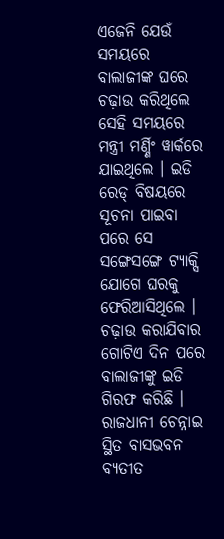ଏଜେନି ଯେଉଁ ସମୟରେ ବାଲାଜୀଙ୍କ ଘରେ ଚଢ଼ାଉ କରିଥିଲେ ସେହି ସମୟରେ ମନ୍ତ୍ରୀ ମର୍ଣ୍ଣିଂ ୱାର୍କରେ ଯାଇଥିଲେ । ଇଡି ରେଡ୍ ବିଷୟରେ ସୂଚନା ପାଇବା ପରେ ସେ ସଙ୍ଗେସଙ୍ଗେ ଟ୍ୟାକ୍ସି ଯୋଗେ ଘରକୁ ଫେରିଆସିଥିଲେ । ଚଢ଼ାଉ କରାଯିବାର ଗୋଟିଏ ଦିନ ପରେ ବାଲାଜୀଙ୍କୁ ଇଡି ଗିରଫ କରିଛି । ରାଜଧାନୀ ଚେନ୍ନାଇ ସ୍ଥିତ ବାସଭବନ ବ୍ୟତୀତ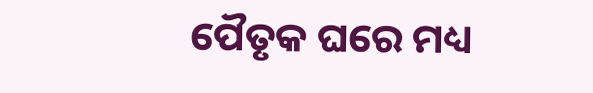ପୈତୃକ ଘରେ ମଧ୍ୟ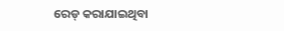ରେଡ୍ କରାଯାଇଥିବା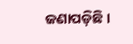ଜଣାପଡ଼ିଛି ।